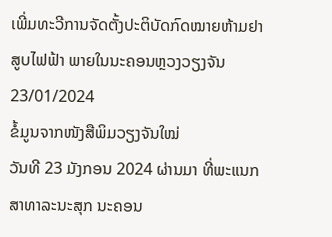ເພີ່ມທະວີການຈັດຕັ້ງປະຕິບັດກົດໝາຍຫ້າມຢາສູບໄຟຟ້າ ພາຍໃນນະຄອນຫຼວງວຽງຈັນ
23/01/2024
ຂໍ້ມູນຈາກໜັງສືພິມວຽງຈັນໃໝ່
ວັນທີ 23 ມັງກອນ 2024 ຜ່ານມາ ທີ່ພະແນກສາທາລະນະສຸກ ນະຄອນ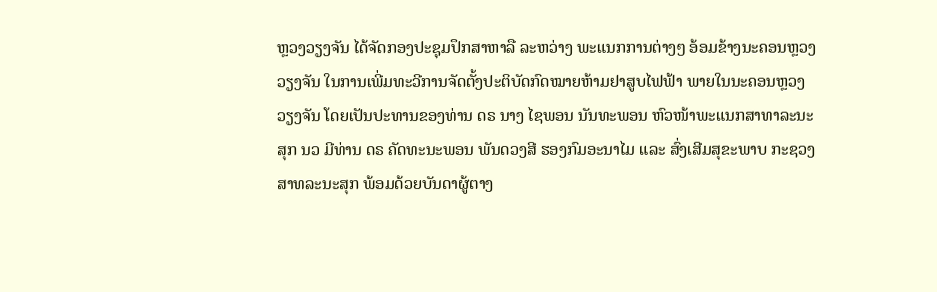ຫຼວງວຽງຈັນ ໄດ້ຈັດກອງປະຊຸມປຶກສາຫາລື ລະຫວ່າງ ພະແນກການຕ່າງໆ ອ້ອມຂ້າງນະຄອນຫຼວງວຽງຈັນ ໃນການເພີ່ມທະວີການຈັດຕັ້ງປະຕິບັດກົດໝາຍຫ້າມຢາສູບໄຟຟ້າ ພາຍໃນນະຄອນຫຼວງວຽງຈັນ ໂດຍເປັນປະທານຂອງທ່ານ ດຣ ນາງ ໄຊພອນ ນັນທະພອນ ຫົວໜ້າພະແນກສາທາລະນະສຸກ ນວ ມີທ່ານ ດຣ ຄັດທະນະພອນ ພັນດວງສີ ຮອງກົມອະນາໄມ ແລະ ສົ່ງເສີມສຸຂະພາບ ກະຊວງສາທລະນະສຸກ ພ້ອມດ້ວຍບັນດາຜູ້ຕາງ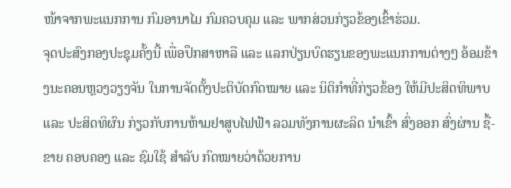ໜ້າຈາກພະແນກການ ກົມອານາໄມ ກົມຄວບຄຸມ ແລະ ພາກສ່ວນກ່ຽວຂ້ອງເຂົ້າຮ່ວມ.
ຈຸດປະສົງກອງປະຊຸມຄັ້ງນີ້ ເພື່ອປຶກສາຫາລື ແລະ ແລກປ່ຽນບົດຮຽນຂອງພະແນກການຕ່າງໆ ອ້ອມຂ້າງນະຄອນຫຼວງວຽງຈັນ ໃນການຈັດຕັ້ງປະຕິບັດກົດໝາຍ ແລະ ນິຕິກໍາທີ່ກ່ຽວຂ້ອງ ໃຫ້ມີປະສິດທິພາບ ແລະ ປະສິດທິຜົນ ກ່ຽວກັບການຫ້າມຢາສູບໄຟຟ້າ ລວມທັງການຜະລິດ ນໍາເຂົ້າ ສົ່ງອອກ ສົ່ງຜ່ານ ຊື້-ຂາຍ ຄອບຄອງ ແລະ ຊົມໃຊ້ ສຳລັບ ກົດໝາຍວ່າດ້ວຍການ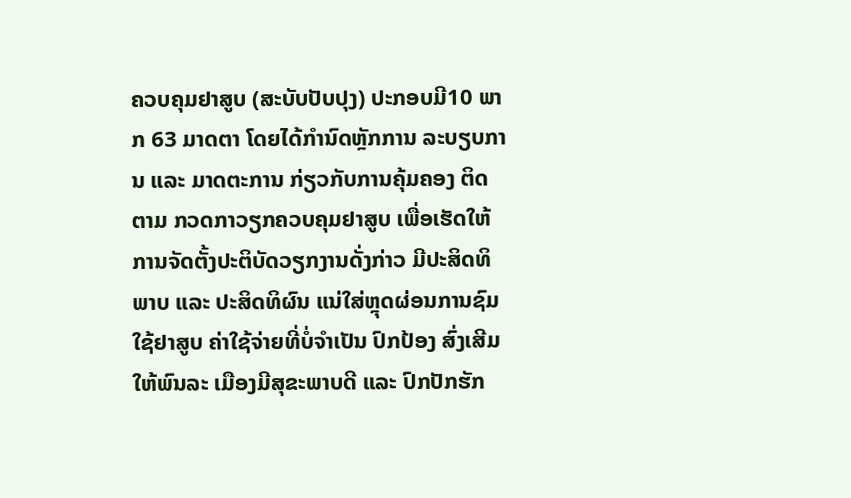ຄວບຄຸມຢາສູບ (ສະບັບປັບປຸງ) ປະກອບມີ10 ພາກ 63 ມາດຕາ ໂດຍໄດ້ກຳນົດຫຼັກການ ລະບຽບການ ແລະ ມາດຕະການ ກ່ຽວກັບການຄຸ້ມຄອງ ຕິດຕາມ ກວດກາວຽກຄວບຄຸມຢາສູບ ເພື່ອເຮັດໃຫ້ການຈັດຕັ້ງປະຕິບັດວຽກງານດັ່ງກ່າວ ມີປະສິດທິພາບ ແລະ ປະສິດທິຜົນ ແນ່ໃສ່ຫຼຸດຜ່ອນການຊົມໃຊ້ຢາສູບ ຄ່າໃຊ້ຈ່າຍທີ່ບໍ່ຈຳເປັນ ປົກປ້ອງ ສົ່ງເສີມໃຫ້ພົນລະ ເມືອງມີສຸຂະພາບດີ ແລະ ປົກປັກຮັກ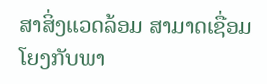ສາສິ່ງແວດລ້ອມ ສາມາດເຊື່ອມໂຍງກັບພາ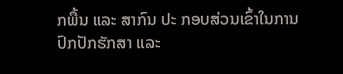ກພື້ນ ແລະ ສາກົນ ປະ ກອບສ່ວນເຂົ້າໃນການປົກປັກຮັກສາ ແລະ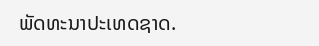ພັດທະນາປະເທດຊາດ.